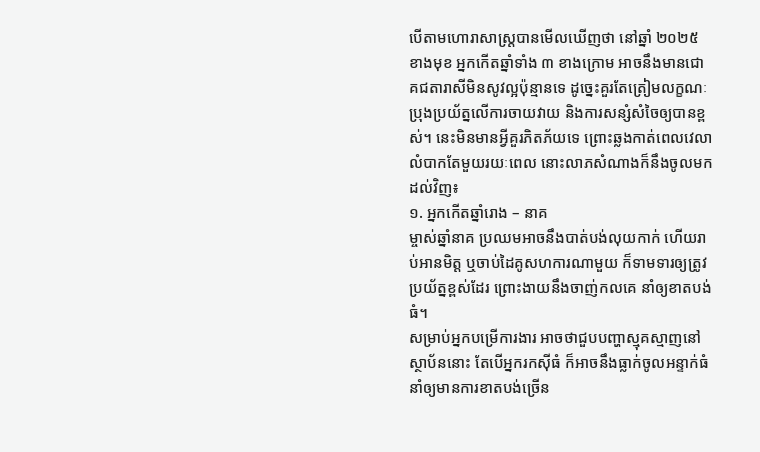បើតាមហោរាសាស្រ្តបានមើលឃើញថា នៅឆ្នាំ ២០២៥ ខាងមុខ អ្នកកើតឆ្នាំទាំង ៣ ខាងក្រោម អាចនឹងមានជោគជតារាសីមិនសូវល្អប៉ុន្មានទេ ដូច្នេះគួរតែត្រៀមលក្ខណៈប្រុងប្រយ័ត្នលើការចាយវាយ និងការសន្សំសំចៃឲ្យបានខ្ពស់។ នេះមិនមានអ្វីគួរភិតភ័យទេ ព្រោះឆ្លងកាត់ពេលវេលាលំបាកតែមួយរយៈពេល នោះលាភសំណាងក៏នឹងចូលមកដល់វិញ៖
១. អ្នកកើតឆ្នាំរោង – នាគ
ម្ចាស់ឆ្នាំនាគ ប្រឈមអាចនឹងបាត់បង់លុយកាក់ ហើយរាប់អានមិត្ត ឬចាប់ដៃគូសហការណាមួយ ក៏ទាមទារឲ្យត្រូវប្រយ័ត្នខ្ពស់ដែរ ព្រោះងាយនឹងចាញ់កលគេ នាំឲ្យខាតបង់ធំ។
សម្រាប់អ្នកបម្រើការងារ អាចថាជួបបញ្ហាស្មុគស្មាញនៅស្ថាប័ននោះ តែបើអ្នករកស៊ីធំ ក៏អាចនឹងធ្លាក់ចូលអន្ទាក់ធំ នាំឲ្យមានការខាតបង់ច្រើន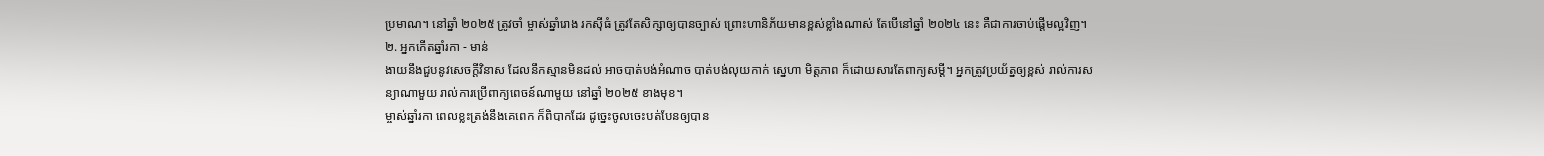ប្រមាណ។ នៅឆ្នាំ ២០២៥ ត្រូវចាំ ម្ចាស់ឆ្នាំរោង រកស៊ីធំ ត្រូវតែសិក្សាឲ្យបានច្បាស់ ព្រោះហានិភ័យមានខ្ពស់ខ្លាំងណាស់ តែបើនៅឆ្នាំ ២០២៤ នេះ គឺជាការចាប់ផ្តើមល្អវិញ។
២. អ្នកកើតឆ្នាំរកា - មាន់
ងាយនឹងជួបនូវសេចក្តីវិនាស ដែលនឹកស្មានមិនដល់ អាចបាត់បង់អំណាច បាត់បង់លុយកាក់ ស្នេហា មិត្តភាព ក៏ដោយសារតែពាក្យសម្តី។ អ្នកត្រូវប្រយ័ត្នឲ្យខ្ពស់ រាល់ការសន្យាណាមួយ រាល់ការប្រើពាក្យពេចន៍ណាមួយ នៅឆ្នាំ ២០២៥ ខាងមុខ។
ម្ចាស់ឆ្នាំរកា ពេលខ្លះត្រង់នឹងគេពេក ក៏ពិបាកដែរ ដូច្នេះចូលចេះបត់បែនឲ្យបាន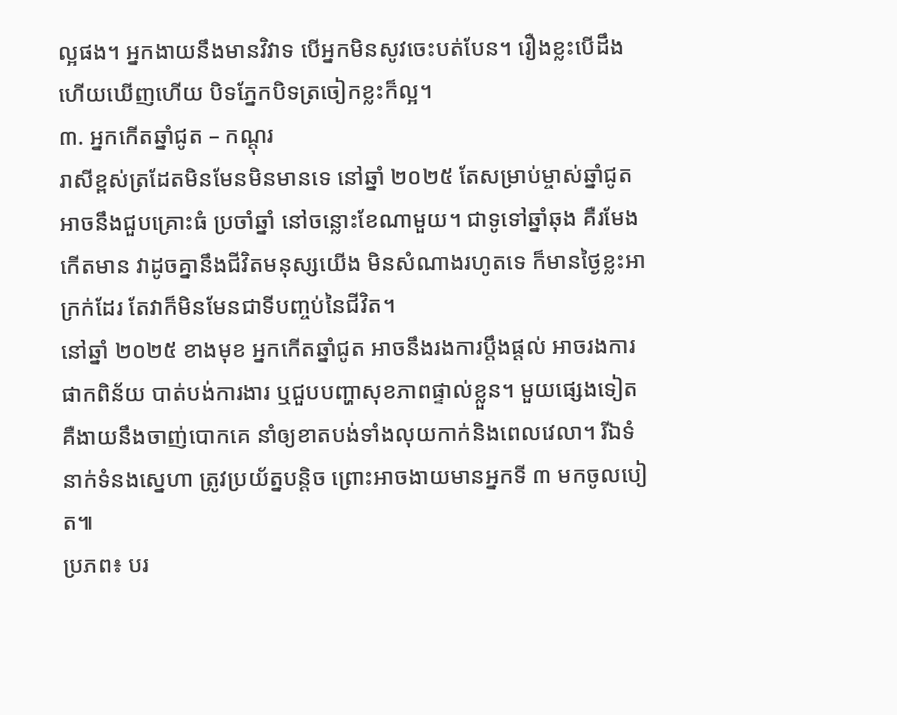ល្អផង។ អ្នកងាយនឹងមានវិវាទ បើអ្នកមិនសូវចេះបត់បែន។ រឿងខ្លះបើដឹងហើយឃើញហើយ បិទភ្នែកបិទត្រចៀកខ្លះក៏ល្អ។
៣. អ្នកកើតឆ្នាំជូត – កណ្តុរ
រាសីខ្ពស់ត្រដែតមិនមែនមិនមានទេ នៅឆ្នាំ ២០២៥ តែសម្រាប់ម្ចាស់ឆ្នាំជូត អាចនឹងជួបគ្រោះធំ ប្រចាំឆ្នាំ នៅចន្លោះខែណាមួយ។ ជាទូទៅឆ្នាំឆុង គឺរមែងកើតមាន វាដូចគ្នានឹងជីវិតមនុស្សយើង មិនសំណាងរហូតទេ ក៏មានថ្ងៃខ្លះអាក្រក់ដែរ តែវាក៏មិនមែនជាទីបញ្ចប់នៃជីវិត។
នៅឆ្នាំ ២០២៥ ខាងមុខ អ្នកកើតឆ្នាំជូត អាចនឹងរងការប្ដឹងផ្ដល់ អាចរងការផាកពិន័យ បាត់បង់ការងារ ឬជួបបញ្ហាសុខភាពផ្ទាល់ខ្លួន។ មួយផ្សេងទៀត គឺងាយនឹងចាញ់បោកគេ នាំឲ្យខាតបង់ទាំងលុយកាក់និងពេលវេលា។ រីឯទំនាក់ទំនងស្នេហា ត្រូវប្រយ័ត្នបន្តិច ព្រោះអាចងាយមានអ្នកទី ៣ មកចូលបៀត៕
ប្រភព៖ បរ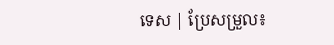ទេស | ប្រែសម្រួល៖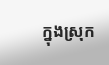ក្នុងស្រុក